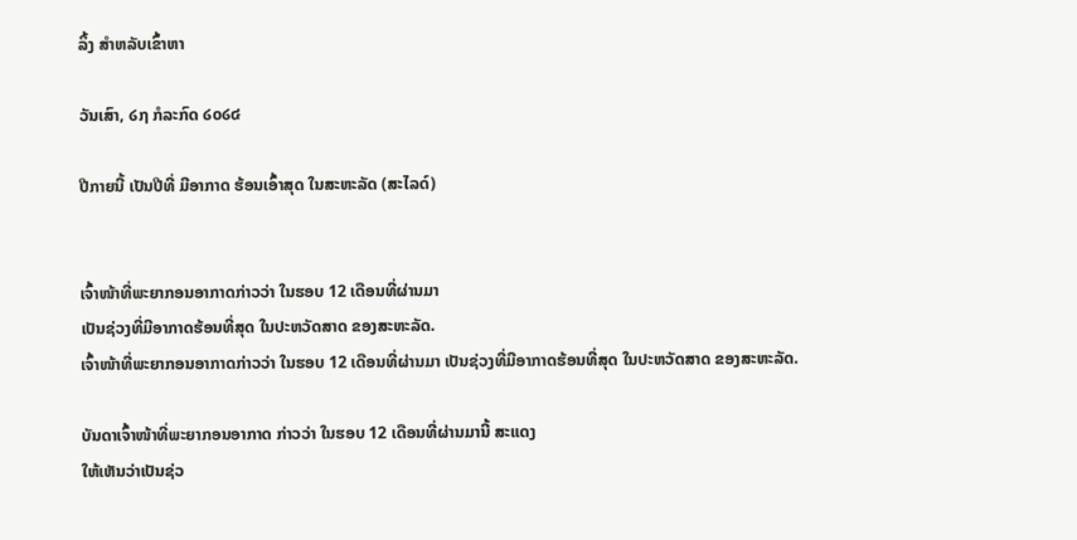ລິ້ງ ສຳຫລັບເຂົ້າຫາ

ວັນເສົາ, ໒໗ ກໍລະກົດ ໒໐໒໔

ປີກາຍນີ້ ເປັນປີທີ່ ມີອາກາດ ຮ້ອນເອົ້າສຸດ ໃນສະຫະລັດ (ສະໄລດ໌)


ເຈົ້າໜ້າທີ່ພະຍາກອນອາກາດກ່າວວ່າ ໃນຮອບ 12 ເດືອນທີ່ຜ່ານມາ
ເປັນຊ່ວງທີ່ມີອາກາດຮ້ອນທີ່ສຸດ ໃນປະຫວັດສາດ ຂອງສະຫະລັດ.
ເຈົ້າໜ້າທີ່ພະຍາກອນອາກາດກ່າວວ່າ ໃນຮອບ 12 ເດືອນທີ່ຜ່ານມາ ເປັນຊ່ວງທີ່ມີອາກາດຮ້ອນທີ່ສຸດ ໃນປະຫວັດສາດ ຂອງສະຫະລັດ.

ບັນດາເຈົ້າໜ້າທີ່ພະຍາກອນອາກາດ ກ່າວວ່າ ໃນຮອບ 12 ເດືອນທີ່ຜ່ານມານີ້ ສະແດງ
ໃຫ້ເຫັນວ່າເປັນຊ່ວ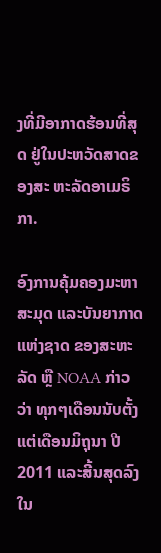ງທີ່ມີອາກາດຮ້ອນທີ່ສຸດ ຢູ່ໃນປະຫວັດສາດຂອງສະ ຫະລັດອາເມຣິກາ.

ອົງການຄຸ້ມຄອງມະຫາສະມຸດ ແລະບັນຍາກາດແຫ່ງຊາດ ຂອງສະຫະລັດ ຫຼື NOAA ກ່າວ
ວ່າ ທຸກໆເດືອນນັບຕັ້ງແຕ່ເດືອນມິຖຸນາ ປີ 2011 ແລະສີ້ນສຸດລົງໃນ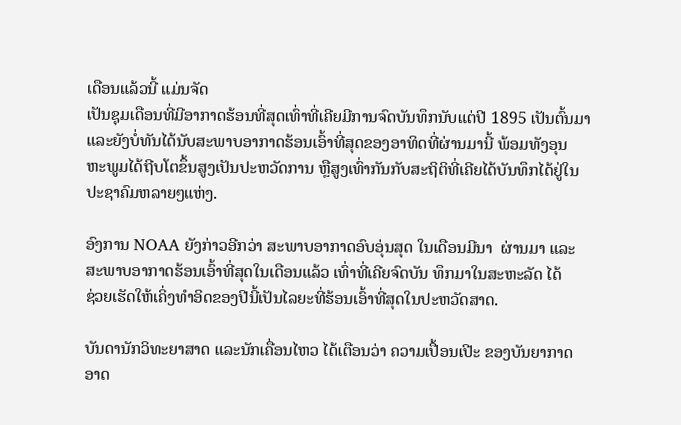ເດືອນແລ້ວນີ້ ແມ່ນຈັດ
ເປັນຊຸມເດືອນທີ່ມີອາກາດຮ້ອນທີ່ສຸດເທົ່າທີ່ເຄີຍມີການຈົດບັນທຶກນັບແຕ່ປີ 1895 ເປັນຕົ້ນມາ
ແລະຍັງບໍ່ທັນໄດ້ນັບສະພາບອາກາດຮ້ອນເອົ້າທີ່ສຸດຂອງອາທິດທີ່ຜ່ານມານີ້ ພ້ອມທັງອຸນ
ຫະພູມໄດ້ຖີບໂຕຂຶ້ນສູງເປັນປະຫວັດການ ຫຼືສູງເທົ່າກັນກັບສະຖິຕິທີ່ເຄີຍໄດ້ບັນທຶກໄດ້ຢູ່ໃນ
ປະຊາຄົມຫລາຍໆແຫ່ງ.

ອົງການ NOAA ຍັງກ່າວອີກວ່າ ສະພາບອາກາດອົບອຸ່ນສຸດ ໃນເດືອນມີນາ  ຜ່ານມາ ແລະ
ສະພາບອາກາດຮ້ອນເອົ້າທີ່ສຸດໃນເດືອນແລ້ວ ເທົ່າທີ່ເຄີຍຈົດບັນ ທຶກມາໃນສະຫະລັດ ໄດ້
ຊ່ວຍເຮັດໃຫ້ເຄິ່ງທຳອິດຂອງປີນີ້ເປັນໄລຍະທີ່ຮ້ອນເອົ້າທີ່ສຸດໃນປະຫວັດສາດ.

ບັນດານັກວິທະຍາສາດ ແລະນັກເຄື່ອນໄຫວ ໄດ້ເຕືອນວ່າ ຄວາມເປື້ອນເປີະ ຂອງບັນຍາກາດ
ອາດ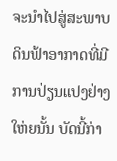ຈະນໍາໄປສູ່ສະພາບດິນຟ້າອາກາດທີ່ມີການປ່ຽນແປງຢ່າງໃຫ່ຍນັ້ນ ບັດນີ້ກ່າ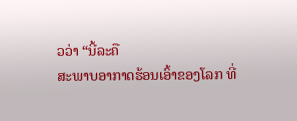ວວ່າ “ນີ້ລະຄື
ສະພາບອາກາດຮ້ອນເອົ້າຂອງໂລກ ທີ່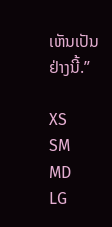ເຫັນເປັນຢ່າງນີ້.”

XS
SM
MD
LG